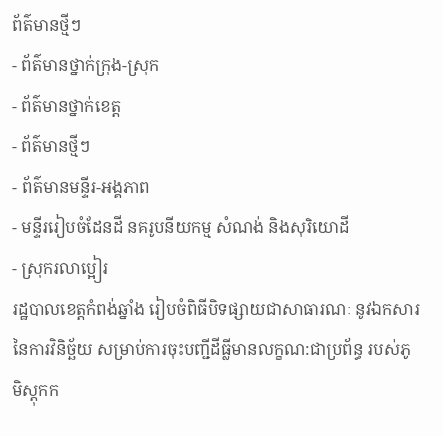ព័ត៌មានថ្មីៗ
- ព័ត៌មានថ្នាក់ក្រុង-ស្រុក
- ព័ត៌មានថ្នាក់ខេត្ត
- ព័ត៌មានថ្មីៗ
- ព័ត៌មានមន្ទីរ-អង្គភាព
- មន្ទីររៀបចំដែនដី នគរូបនីយកម្ម សំណង់ និងសុរិយោដី
- ស្រុករលាប្អៀរ
រដ្ឋបាលខេត្តកំពង់ឆ្នាំង រៀបចំពិធីបិទផ្សាយជាសាធារណៈ នូវឯកសារនៃការវិនិច្ឆ័យ សម្រាប់ការចុះបញ្ជីដីធ្លីមានលក្ខណ:ជាប្រព័ន្ធ របស់ភូមិស្ដុកក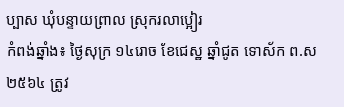ប្បាស ឃុំបន្ទាយព្រាល ស្រុករលាប្អៀរ
កំពង់ឆ្នាំង៖ ថ្ងៃសុក្រ ១៤រោច ខែជេស្ឋ ឆ្នាំជូត ទោស័ក ព.ស ២៥៦៤ ត្រូវ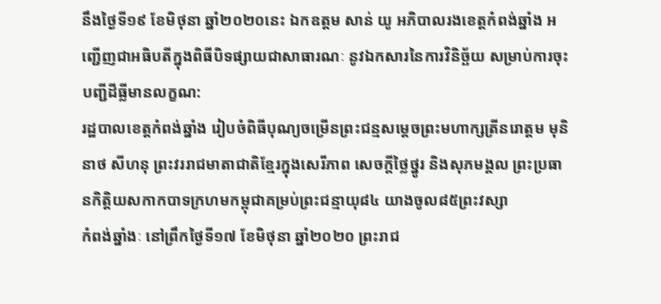នឹងថ្ងៃទី១៩ ខែមិថុនា ឆ្នាំ២០២០នេះ ឯកឧត្ដម សាន់ យូ អភិបាលរងខេត្តកំពង់ឆ្នាំង អញ្ជើញជាអធិបតីក្នុងពិធីបិទផ្សាយជាសាធារណៈ នូវឯកសារនៃការវិនិច្ឆ័យ សម្រាប់ការចុះបញ្ជីដីធ្លីមានលក្ខណ:
រដ្ឋបាលខេត្តកំពង់ឆ្នាំង រៀបចំពិធីបុណ្យចម្រើនព្រះជន្មសម្តេចព្រះមហាក្សត្រីនរោត្តម មុនិនាថ សីហនុ ព្រះវររាជមាតាជាតិខ្មែរក្នុងសេរីភាព សេចក្តីថ្លៃថ្នូរ និងសុភមង្គល ព្រះប្រធានកិត្តិយសកាកបាទក្រហមកម្ពុជាគម្រប់ព្រះជន្មាយុ៨៤ យាងចូល៨៥ព្រះវស្សា
កំពង់ឆ្នាំងៈ នៅព្រឹកថ្ងៃទី១៧ ខែមិថុនា ឆ្នាំ២០២០ ព្រះរាជ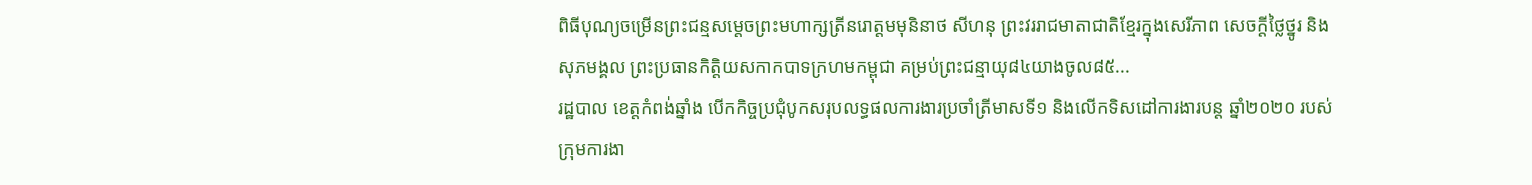ពិធីបុណ្យចម្រើនព្រះជន្មសម្តេចព្រះមហាក្សត្រីនរោត្តមមុនិនាថ សីហនុ ព្រះវររាជមាតាជាតិខ្មែរក្នុងសេរីភាព សេចក្តីថ្លៃថ្នូរ និងសុភមង្គល ព្រះប្រធានកិត្តិយសកាកបាទក្រហមកម្ពុជា គម្រប់ព្រះជន្មាយុ៨៤យាងចូល៨៥...
រដ្ឋបាល ខេត្តកំពង់ឆ្នាំង បើកកិច្ចប្រជុំបូកសរុបលទ្ធផលការងារប្រចាំត្រីមាសទី១ និងលេីកទិសដៅការងារបន្ត ឆ្នាំ២០២០ របស់ក្រុមការងា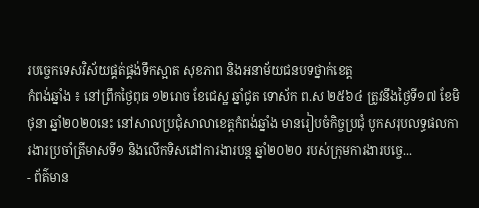របច្ចេកទេសវិស័យផ្គត់ផ្គង់ទឹកស្អាត សុខភាព និងអនាម័យជនបទថ្នាក់ខេត្ត
កំពង់ឆ្នាំង ៖ នៅព្រឹកថ្ងៃពុធ ១២រោច ខែជេស្ឋ ឆ្នាំជូត ទោស័ក ព.ស ២៥៦៤ ត្រូវនឹងថ្ងៃទី១៧ ខែមិថុនា ឆ្នាំ២០២០នេះ នៅសាលប្រជុំសាលាខេត្តកំពង់ឆ្នាំង មានរៀបចំកិច្ចប្រជុំ បូកសរុបលទ្ធផលការងារប្រចាំត្រីមាសទី១ និងលេីកទិសដៅការងារបន្ត ឆ្នាំ២០២០ របស់ក្រុមការងារបច្ចេ...
- ព័ត៌មាន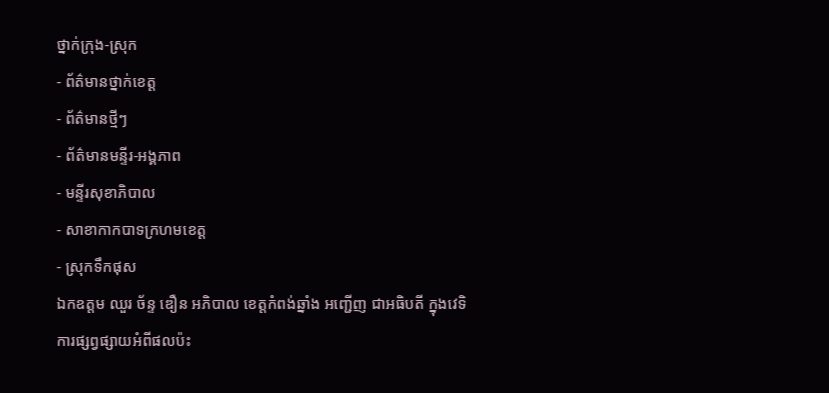ថ្នាក់ក្រុង-ស្រុក
- ព័ត៌មានថ្នាក់ខេត្ត
- ព័ត៌មានថ្មីៗ
- ព័ត៌មានមន្ទីរ-អង្គភាព
- មន្ទីរសុខាភិបាល
- សាខាកាកបាទក្រហមខេត្ត
- ស្រុកទឹកផុស
ឯកឧត្តម ឈួរ ច័ន្ទ ឌឿន អភិបាល ខេត្តកំពង់ឆ្នាំង អញ្ជើញ ជាអធិបតី ក្នុងវេទិការផ្សព្វផ្សាយអំពីផលប៉ះ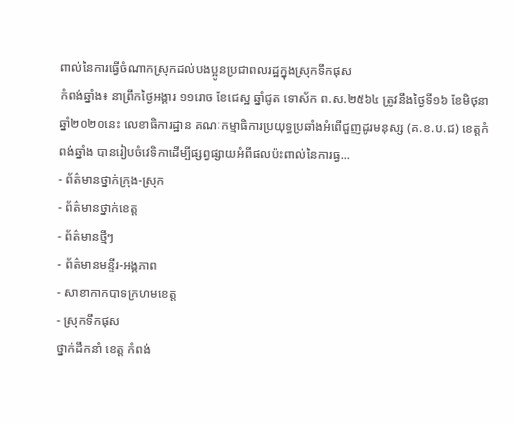ពាល់នៃការធ្វើចំណាកស្រុកដល់បងប្អូនប្រជាពលរដ្ឋក្នុងស្រុកទឹកផុស
កំពង់ឆ្នាំង៖ នាព្រឹកថ្ងៃអង្គារ ១១រោច ខែជេស្ឋ ឆ្នាំជូត ទោស័ក ព.ស.២៥៦៤ ត្រូវនឹងថ្ងៃទី១៦ ខែមិថុនា ឆ្នាំ២០២០នេះ លេខាធិការដ្ឋាន គណៈកម្មាធិការប្រយុទ្ធប្រឆាំងអំពើជួញដូរមនុស្ស (គ.ខ.ប.ជ) ខេត្តកំពង់ឆ្នាំង បានរៀបចំវេទិកាដើម្បីផ្សព្វផ្សាយអំពីផលប៉ះពាល់នៃការធ្វ...
- ព័ត៌មានថ្នាក់ក្រុង-ស្រុក
- ព័ត៌មានថ្នាក់ខេត្ត
- ព័ត៌មានថ្មីៗ
- ព័ត៌មានមន្ទីរ-អង្គភាព
- សាខាកាកបាទក្រហមខេត្ត
- ស្រុកទឹកផុស
ថ្នាក់ដឹកនាំ ខេត្ត កំពង់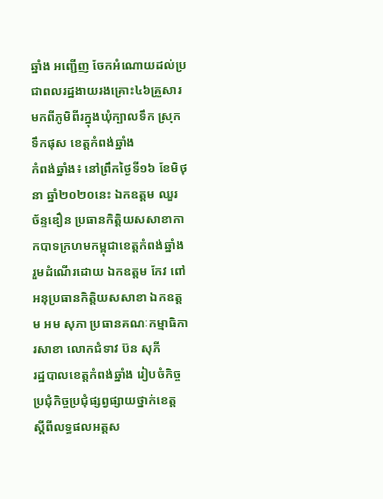ឆ្នាំង អញ្ជើញ ចែកអំណោយដល់ប្រជាពលរដ្ឋងាយរងគ្រោះ៤៦គ្រួសារ មកពីភូមិពីរក្នុងឃុំក្បាលទឹក ស្រុកទឹកផុស ខេត្តកំពង់ឆ្នាំង
កំពង់ឆ្នាំង៖ នៅព្រឹកថ្ងៃទី១៦ ខែមិថុនា ឆ្នាំ២០២០នេះ ឯកឧត្តម ឈួរ ច័ន្ទឌឿន ប្រធានកិត្តិយសសាខាកាកបាទក្រហមកម្ពុជាខេត្តកំពង់ឆ្នាំង រួមដំណើរដោយ ឯកឧត្តម កែវ ពៅ អនុប្រធានកិត្តិយសសាខា ឯកឧត្តម អម សុភា ប្រធានគណៈកម្មាធិការសាខា លោកជំទាវ ប៊ន សុភី
រដ្ឋបាលខេត្តកំពង់ឆ្នាំង រៀបចំកិច្ចប្រជុំកិច្ចប្រជុំផ្សព្វផ្សាយថ្នាក់ខេត្ត ស្តីពីលទ្ធផលអត្តស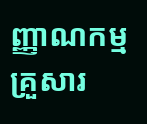ញ្ញាណកម្មគ្រួសារ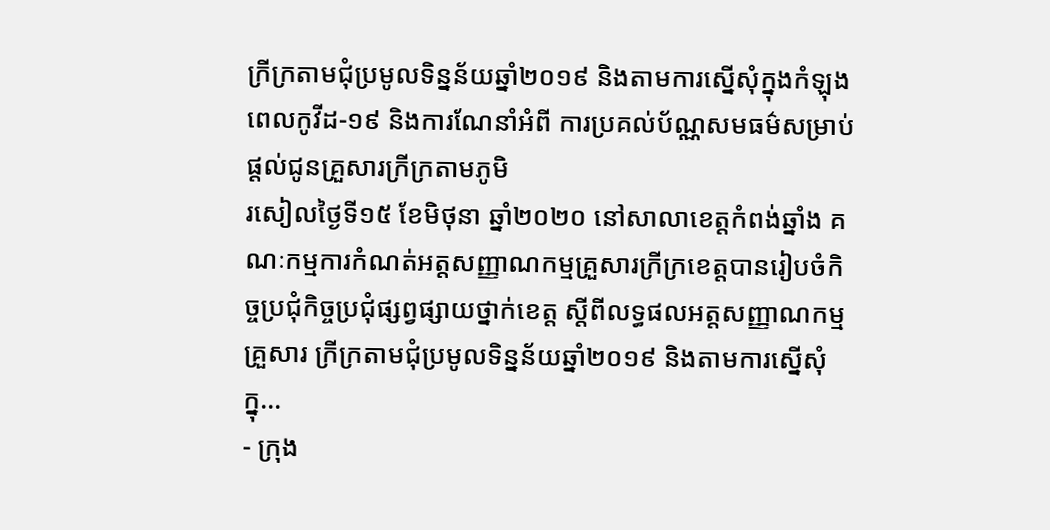ក្រីក្រតាមជុំប្រមូលទិន្នន័យឆ្នាំ២០១៩ និងតាមការស្នើសុំក្នុងកំឡុងពេលកូវីដ-១៩ និងការណែនាំអំពី ការប្រគល់ប័ណ្ណសមធម៌សម្រាប់ផ្តល់ជូនគ្រួសារក្រីក្រតាមភូមិ
រសៀលថ្ងៃទី១៥ ខែមិថុនា ឆ្នាំ២០២០ នៅសាលាខេត្តកំពង់ឆ្នាំង គណៈកម្មការកំណត់អត្តសញ្ញាណកម្មគ្រួសារក្រីក្រខេត្តបានរៀបចំកិច្ចប្រជុំកិច្ចប្រជុំផ្សព្វផ្សាយថ្នាក់ខេត្ត ស្តីពីលទ្ធផលអត្តសញ្ញាណកម្មគ្រួសារ ក្រីក្រតាមជុំប្រមូលទិន្នន័យឆ្នាំ២០១៩ និងតាមការស្នើសុំក្នុ...
- ក្រុង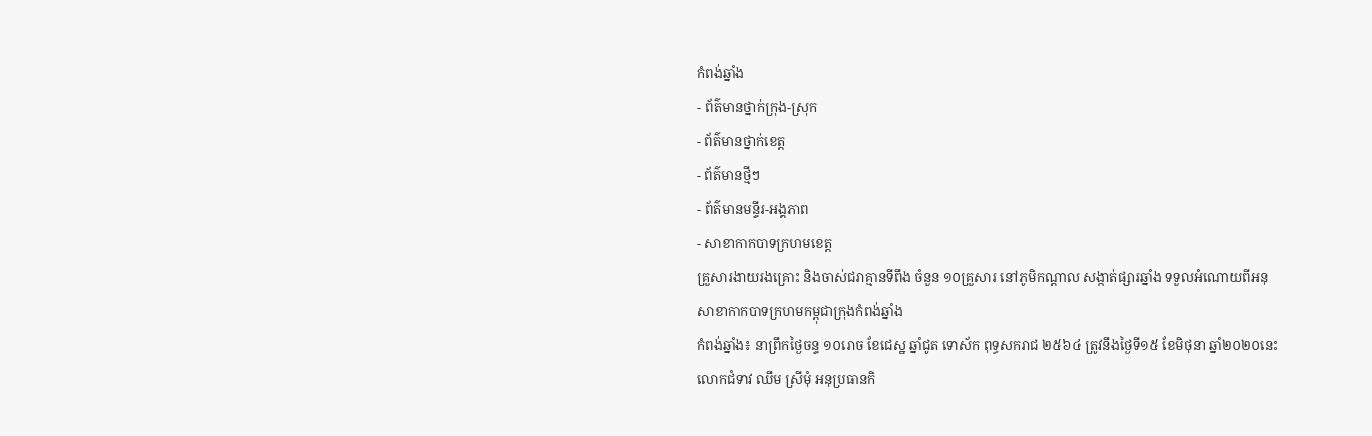កំពង់ឆ្នាំង
- ព័ត៌មានថ្នាក់ក្រុង-ស្រុក
- ព័ត៌មានថ្នាក់ខេត្ត
- ព័ត៌មានថ្មីៗ
- ព័ត៌មានមន្ទីរ-អង្គភាព
- សាខាកាកបាទក្រហមខេត្ត
គ្រួសារងាយរងគ្រោះ និងចាស់ជរាគ្មានទីពឹង ចំនួន ១០គ្រួសារ នៅភូមិកណ្ដាល សង្កាត់ផ្សារឆ្នាំង ទទួលអំណោយពីអនុសាខាកាកបាទក្រហមកម្ពុជាក្រុងកំពង់ឆ្នាំង
កំពង់ឆ្នាំង៖ នាព្រឹកថ្ងៃចន្ទ ១០រោច ខែជេស្ឋ ឆ្នាំជូត ទោស័ក ពុទ្ធសករាជ ២៥៦៤ ត្រូវនឹងថ្ងៃទី១៥ ខែមិថុនា ឆ្នាំ២០២០នេះ លោកជំទាវ ឈឹម ស្រីមុំ អនុប្រធានកិ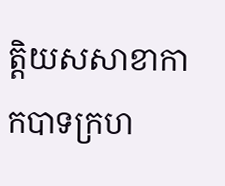ត្តិយសសាខាកាកបាទក្រហ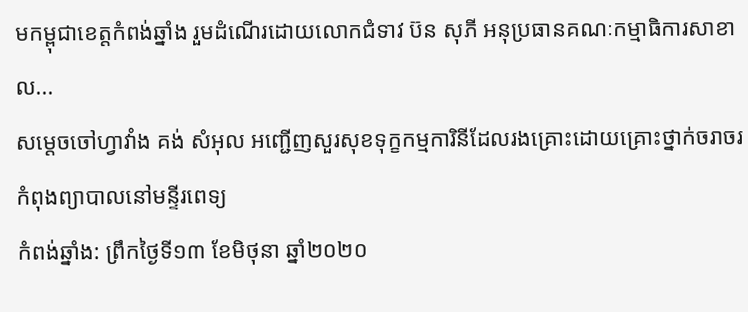មកម្ពុជាខេត្តកំពង់ឆ្នាំង រួមដំណើរដោយលោកជំទាវ ប៊ន សុភី អនុប្រធានគណៈកម្មាធិការសាខា ល...
សម្ដេចចៅហ្វាវាំង គង់ សំអុល អញ្ជើញសួរសុខទុក្ខកម្មការិនីដែលរងគ្រោះដោយគ្រោះថ្នាក់ចរាចរ កំពុងព្យាបាលនៅមន្ទីរពេទ្យ
កំពង់ឆ្នាំង: ព្រឹកថ្ងៃទី១៣ ខែមិថុនា ឆ្នាំ២០២០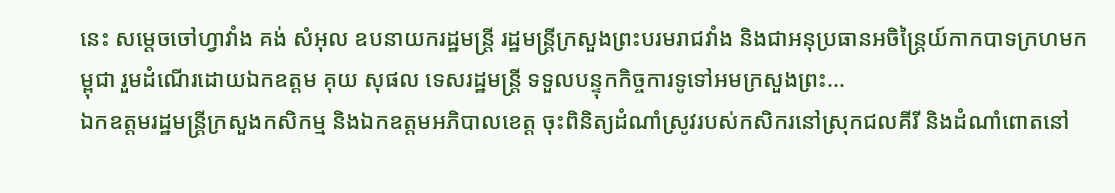នេះ សម្តេចចៅហ្វាវាំង គង់ សំអុល ឧបនាយករដ្ឋមន្ត្រី រដ្ឋមន្ត្រីក្រសួងព្រះបរមរាជវាំង និងជាអនុប្រធានអចិន្ត្រៃយ៍កាកបាទក្រហមកម្ពុជា រួមដំណើរដោយឯកឧត្ដម គុយ សុផល ទេសរដ្ឋមន្ត្រី ទទួលបន្ទុកកិច្ចការទូទៅអមក្រសួងព្រះ...
ឯកឧត្ដមរដ្ឋមន្ត្រីក្រសួងកសិកម្ម និងឯកឧត្ដមអភិបាលខេត្ត ចុះពិនិត្យដំណាំស្រូវរបស់កសិករនៅស្រុកជលគីរី និងដំណាំពោតនៅ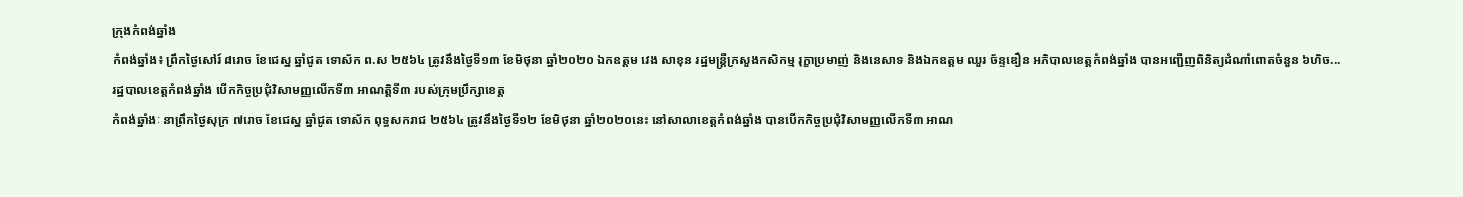ក្រុងកំពង់ឆ្នាំង
កំពង់ឆ្នាំង៖ ព្រឹកថ្ងៃសៅរ៍ ៨រោច ខែជេស្ឋ ឆ្នាំជូត ទោស័ក ព.ស ២៥៦៤ ត្រូវនឹងថ្ងៃទី១៣ ខែមិថុនា ឆ្នាំ២០២០ ឯកឧត្តម វេង សាខុន រដ្ឋមន្ត្រីក្រសួងកសិកម្ម រុក្ខាប្រមាញ់ និងនេសាទ និងឯកឧត្តម ឈួរ ច័ន្ទឌឿន អភិបាលខេត្តកំពង់ឆ្នាំង បានអញ្ជើញពិនិត្យដំណាំពោតចំនួន ៦ហិច...
រដ្ឋបាលខេត្តកំពង់ឆ្នាំង បើកកិច្ចប្រជុំវិសាមញ្ញលើកទី៣ អាណត្តិទី៣ របស់ក្រុមប្រឹក្សាខេត្ត
កំពង់ឆ្នាំងៈ នាព្រឹកថ្ងៃសុក្រ ៧រោច ខែជេស្ឋ ឆ្នាំជូត ទោស័ក ពុទ្ធសករាជ ២៥៦៤ ត្រូវនឹងថ្ងៃទី១២ ខែមិថុនា ឆ្នាំ២០២០នេះ នៅសាលាខេត្តកំពង់ឆ្នាំង បានបើកកិច្ចប្រជុំវិសាមញ្ញលើកទី៣ អាណ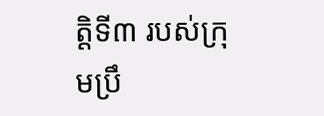ត្តិទី៣ របស់ក្រុមប្រឹ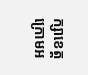ក្សាខេត្ត ក្រោមអ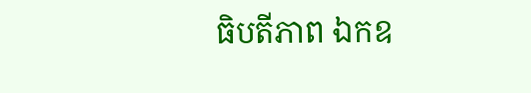ធិបតីភាព ឯកឧ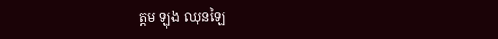ត្ដម ឡុង ឈុនឡៃ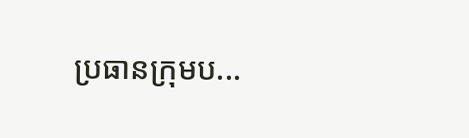ប្រធានក្រុមប...